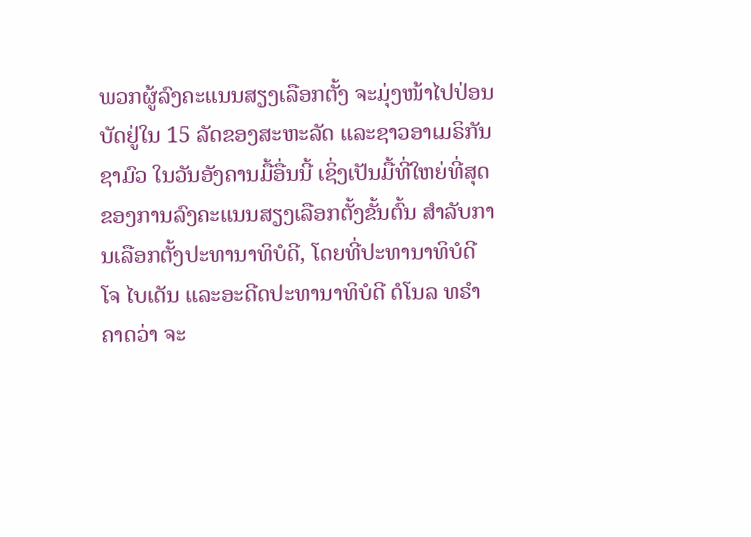ພວກຜູ້ລົງຄະແນນສຽງເລືອກຕັ້ງ ຈະມຸ່ງໜ້າໄປປ່ອນບັດຢູ່ໃນ 15 ລັດຂອງສະຫະລັດ ແລະຊາວອາເມຣິກັນ ຊາມົວ ໃນວັນອັງຄານມື້ອື່ນນີ້ ເຊິ່ງເປັນມື້ທີ່ໃຫຍ່ທີ່ສຸດຂອງການລົງຄະແນນສຽງເລືອກຕັ້ງຂັ້ນຕົ້ນ ສຳລັບການເລືອກຕັ້ງປະທານາທິບໍດີ, ໂດຍທີ່ປະທານາທິບໍດີ ໂຈ ໄບເດັນ ແລະອະດີດປະທານາທິບໍດີ ດໍໂນລ ທຣຳ ຄາດວ່າ ຈະ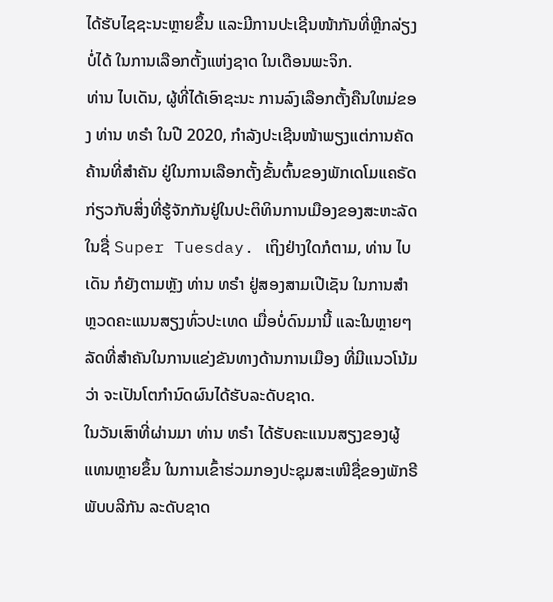ໄດ້ຮັບໄຊຊະນະຫຼາຍຂຶ້ນ ແລະມີການປະເຊີນໜ້າກັນທີ່ຫຼີກລ່ຽງບໍ່ໄດ້ ໃນການເລືອກຕັ້ງແຫ່ງຊາດ ໃນເດືອນພະຈິກ.
ທ່ານ ໄບເດັນ, ຜູ້ທີ່ໄດ້ເອົາຊະນະ ການລົງເລືອກຕັ້ງຄືນໃຫມ່ຂອງ ທ່ານ ທຣໍາ ໃນປີ 2020, ກໍາລັງປະເຊີນໜ້າພຽງແຕ່ການຄັດຄ້ານທີ່ສຳຄັນ ຢູ່ໃນການເລືອກຕັ້ງຂັ້ນຕົ້ນຂອງພັກເດໂມແຄຣັດ ກ່ຽວກັບສິ່ງທີ່ຮູ້ຈັກກັນຢູ່ໃນປະຕິທິນການເມືອງຂອງສະຫະລັດ ໃນຊື່ Super Tuesday. ເຖິງຢ່າງໃດກໍຕາມ, ທ່ານ ໄບເດັນ ກໍຍັງຕາມຫຼັງ ທ່ານ ທຣຳ ຢູ່ສອງສາມເປີເຊັນ ໃນການສຳຫຼວດຄະແນນສຽງທົ່ວປະເທດ ເມື່ອບໍ່ດົນມານີ້ ແລະໃນຫຼາຍໆລັດທີ່ສຳຄັນໃນການແຂ່ງຂັນທາງດ້ານການເມືອງ ທີ່ມີແນວໂນ້ມວ່າ ຈະເປັນໂຕກຳນົດຜົນໄດ້ຮັບລະດັບຊາດ.
ໃນວັນເສົາທີ່ຜ່ານມາ ທ່ານ ທຣຳ ໄດ້ຮັບຄະແນນສຽງຂອງຜູ້ແທນຫຼາຍຂຶ້ນ ໃນການເຂົ້າຮ່ວມກອງປະຊຸມສະເໜີຊື່ຂອງພັກຣີພັບບລີກັນ ລະດັບຊາດ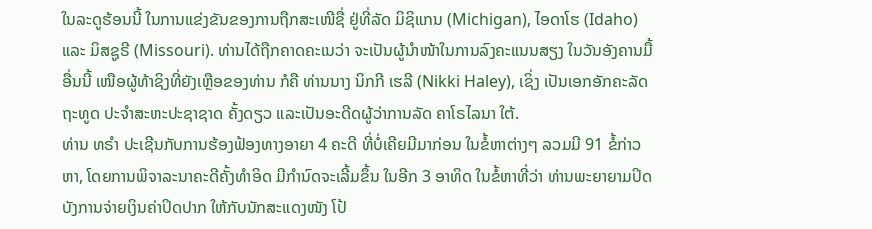ໃນລະດູຮ້ອນນີ້ ໃນການແຂ່ງຂັນຂອງການຖືກສະເໜີຊື່ ຢູ່ທີ່ລັດ ມິຊິແກນ (Michigan), ໄອດາໂຮ (Idaho) ແລະ ມິສຊູຣີ (Missouri). ທ່ານໄດ້ຖືກຄາດຄະເນວ່າ ຈະເປັນຜູ້ນຳໜ້າໃນການລົງຄະແນນສຽງ ໃນວັນອັງຄານມື້ອື່ນນີ້ ເໜືອຜູ້ທ້າຊິງທີ່ຍັງເຫຼືອຂອງທ່ານ ກໍຄື ທ່ານນາງ ນິກກີ ເຮລີ (Nikki Haley), ເຊິ່ງ ເປັນເອກອັກຄະລັດຖະທູດ ປະຈຳສະຫະປະຊາຊາດ ຄັ້ງດຽວ ແລະເປັນອະດີດຜູ້ວ່າການລັດ ຄາໂຣໄລນາ ໃຕ້.
ທ່ານ ທຣຳ ປະເຊີນກັບການຮ້ອງຟ້ອງທາງອາຍາ 4 ຄະດີ ທີ່ບໍ່ເຄີຍມີມາກ່ອນ ໃນຂໍ້ຫາຕ່າງໆ ລວມມີ 91 ຂໍ້ກ່າວຫາ, ໂດຍການພິຈາລະນາຄະດີຄັ້ງທຳອິດ ມີກຳນົດຈະເລີ້ມຂຶ້ນ ໃນອີກ 3 ອາທິດ ໃນຂໍ້ຫາທີ່ວ່າ ທ່ານພະຍາຍາມປິດບັງການຈ່າຍເງິນຄ່າປິດປາກ ໃຫ້ກັບນັກສະແດງໜັງ ໂປ້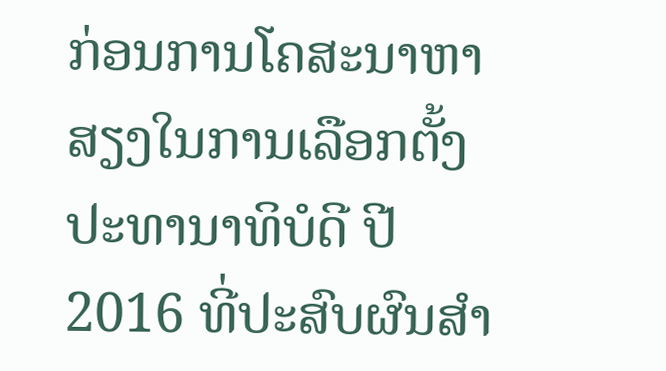ກ່ອນການໂຄສະນາຫາສຽງໃນການເລືອກຕັ້ງປະທານາທິບໍດີ ປີ 2016 ທີ່ປະສົບຜົນສຳ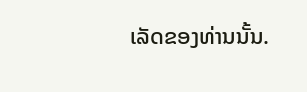ເລັດຂອງທ່ານນັ້ນ.